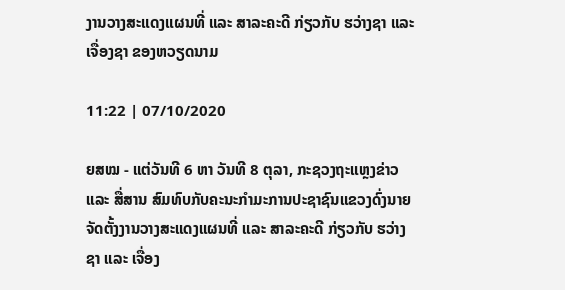ງານວາງສະແດງແຜນທີ່ ແລະ ສາລະຄະດີ ກ່ຽວກັບ ຮວ່າງຊາ ແລະ ເຈື່ອງຊາ ຂອງຫວຽດນາມ

11:22 | 07/10/2020

ຍສໝ - ແຕ່ວັນທີ 6 ຫາ ວັນທີ 8 ຕຸລາ, ກະຊວງຖະແຫຼງຂ່າວ ແລະ ສື່ສານ ສົມທົບກັບຄະນະກຳມະການປະຊາຊົນແຂວງດົ່ງນາຍ ຈັດຕັ້ງງານວາງສະແດງແຜນທີ່ ແລະ ສາລະຄະດີ ກ່ຽວກັບ ຮວ່າງຊາ ແລະ ເຈື່ອງ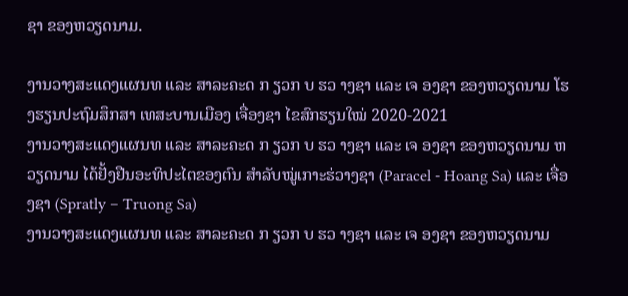ຊາ ຂອງຫວຽດນາມ.

ງານວາງສະແດງແຜນທ ແລະ ສາລະຄະດ ກ ຽວກ ບ ຮວ າງຊາ ແລະ ເຈ ອງຊາ ຂອງຫວຽດນາມ ໂຮງຮຽນປະຖົມສຶກສາ ເທສະບານເມືອງ ເຈື່ອງຊາ ໄຂສົກຮຽນໃໝ່ 2020-2021
ງານວາງສະແດງແຜນທ ແລະ ສາລະຄະດ ກ ຽວກ ບ ຮວ າງຊາ ແລະ ເຈ ອງຊາ ຂອງຫວຽດນາມ ຫວຽດນາມ ໄດ້ຢັ້ງຢືນອະທິປະໄຕຂອງຕົນ ສຳລັບໝູ່ເກາະຮ່ວາງຊາ (Paracel - Hoang Sa) ແລະ ເຈື່ອງຊາ (Spratly – Truong Sa)
ງານວາງສະແດງແຜນທ ແລະ ສາລະຄະດ ກ ຽວກ ບ ຮວ າງຊາ ແລະ ເຈ ອງຊາ ຂອງຫວຽດນາມ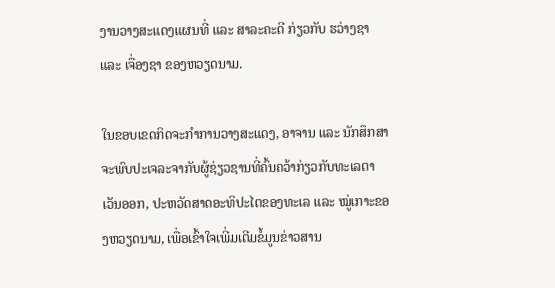ງານວາງສະແດງແຜນທີ່ ແລະ ສາລະຄະດີ ກ່ຽວກັບ ຮວ່າງຊາ ແລະ ເຈື່ອງຊາ ຂອງຫວຽດນາມ.

ໃນຂອບເຂດກິດຈະກຳການວາງສະແດງ, ອາຈານ ແລະ ນັກສຶກສາ ຈະພົບປະເຈລະຈາກັບຜູ້ຊ່ຽວຊານທີ່ຄົ້ນຄວ້າກ່ຽວກັບທະເລຕາເວັນອອກ, ປະຫວັດສາດອະທິປະໄຕຂອງທະເລ ແລະ ໝູ່ເກາະຂອງຫວຽດນາມ, ເພື່ອເຂົ້າໃຈເພີ່ມເຕີມຂໍ້ມູນຂ່າວສານ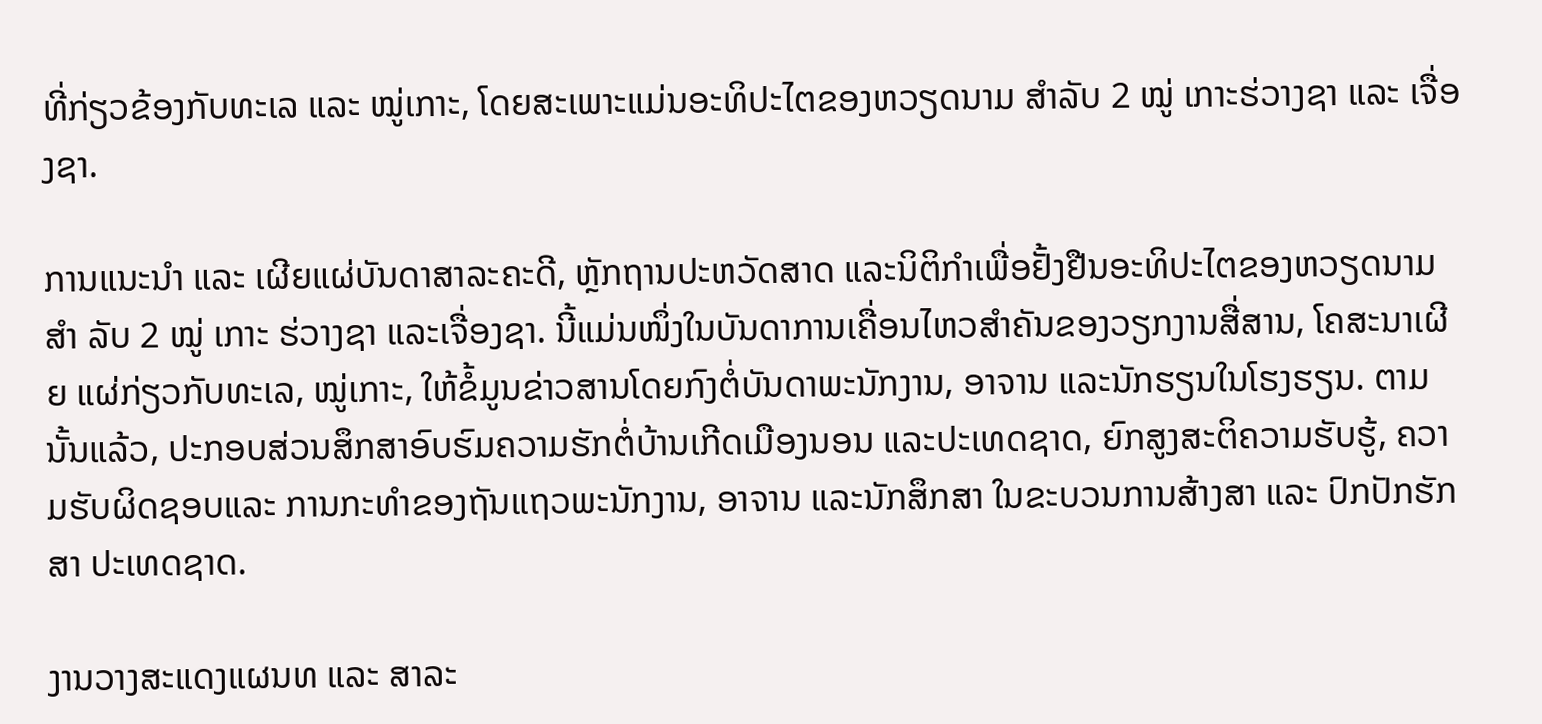ທີ່ກ່ຽວຂ້ອງກັບທະເລ ແລະ ໝູ່ເກາະ, ໂດຍສະເພາະແມ່ນອະທິປະໄຕຂອງຫວຽດນາມ ສຳລັບ 2 ໝູ່ ເກາະຮ່ວາງຊາ ແລະ ເຈື່ອງຊາ.

ການແນະນຳ ແລະ ເຜີຍແຜ່ບັນດາສາລະຄະດີ, ຫຼັກຖານປະຫວັດສາດ ແລະນິຕິກຳເພື່ອຢັ້ງຢືນອະທິປະໄຕຂອງຫວຽດນາມ ສຳ ລັບ 2 ໝູ່ ເກາະ ຮ່ວາງຊາ ແລະເຈື່ອງຊາ. ນີ້ແມ່ນໜຶ່ງໃນບັນດາການເຄື່ອນໄຫວສຳຄັນຂອງວຽກງານສື່ສານ, ໂຄສະນາເຜີຍ ແຜ່ກ່ຽວກັບທະເລ, ໝູ່ເກາະ, ໃຫ້ຂໍ້ມູນຂ່າວສານໂດຍກົງຕໍ່ບັນດາພະນັກງານ, ອາຈານ ແລະນັກຮຽນໃນໂຮງຮຽນ. ຕາມນັ້ນແລ້ວ, ປະກອບສ່ວນສຶກສາອົບຮົມຄວາມຮັກຕໍ່ບ້ານເກີດເມືອງນອນ ແລະປະເທດຊາດ, ຍົກສູງສະຕິຄວາມຮັບຮູ້, ຄວາມຮັບຜິດຊອບແລະ ການກະທຳຂອງຖັນແຖວພະນັກງານ, ອາຈານ ແລະນັກສຶກສາ ໃນຂະບວນການສ້າງສາ ແລະ ປົກປັກຮັກສາ ປະເທດຊາດ.

ງານວາງສະແດງແຜນທ ແລະ ສາລະ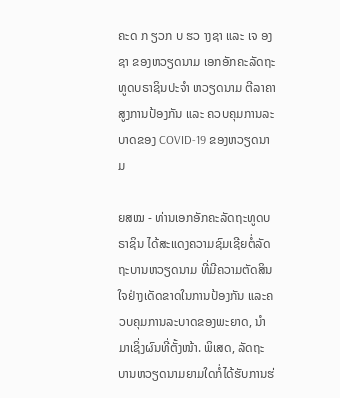ຄະດ ກ ຽວກ ບ ຮວ າງຊາ ແລະ ເຈ ອງຊາ ຂອງຫວຽດນາມ ເອກອັກຄະລັດຖະທູດບຣາຊິນປະຈຳ ຫວຽດນາມ ຕີລາຄາສູງການປ້ອງກັນ ແລະ ຄວບຄຸມການລະບາດຂອງ COVID-19 ຂອງຫວຽດນາມ

ຍສໝ - ທ່ານເອກອັກຄະລັດຖະທູດບຣາຊິນ ໄດ້ສະແດງຄວາມຊົມເຊີຍຕໍ່ລັດຖະບານຫວຽດນາມ ທີ່ມີຄວາມຕັດສິນໃຈຢ່າງເດັດຂາດໃນການປ້ອງກັນ ແລະຄວບຄຸມການລະບາດຂອງພະຍາດ, ນຳມາເຊິ່ງຜົນທີ່ຕັ້ງໜ້າ. ພິເສດ, ລັດຖະບານຫວຽດນາມຍາມໃດກໍ່ໄດ້ຮັບການຮ່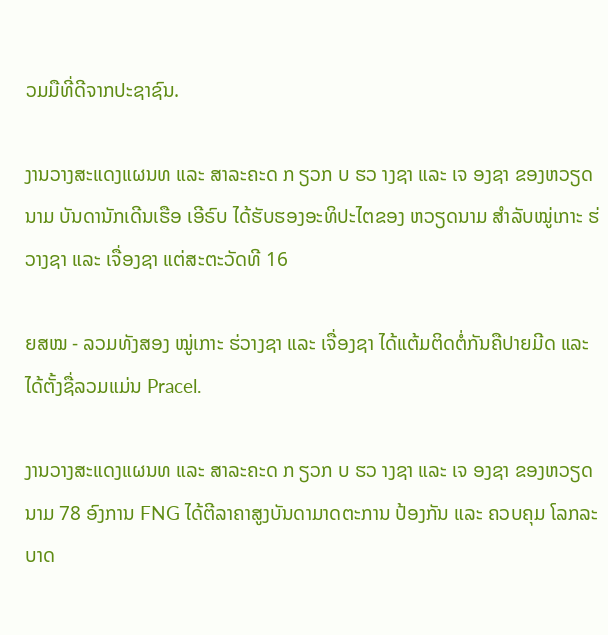ວມມືທີ່ດີຈາກປະຊາຊົນ.

ງານວາງສະແດງແຜນທ ແລະ ສາລະຄະດ ກ ຽວກ ບ ຮວ າງຊາ ແລະ ເຈ ອງຊາ ຂອງຫວຽດນາມ ບັນດານັກເດີນເຮືອ ເອີຣົບ ໄດ້ຮັບຮອງອະທິປະໄຕຂອງ ຫວຽດນາມ ສຳລັບໝູ່ເກາະ ຮ່ວາງຊາ ແລະ ເຈື່ອງຊາ ແຕ່ສະຕະວັດທີ 16

ຍສໝ - ລວມທັງສອງ ໝູ່ເກາະ ຮ່ວາງຊາ ແລະ ເຈື່ອງຊາ ໄດ້ແຕ້ມຕິດຕໍ່ກັນຄືປາຍມີດ ແລະ ໄດ້ຕັ້ງຊື່ລວມແມ່ນ Pracel.

ງານວາງສະແດງແຜນທ ແລະ ສາລະຄະດ ກ ຽວກ ບ ຮວ າງຊາ ແລະ ເຈ ອງຊາ ຂອງຫວຽດນາມ 78 ອົງການ FNG ໄດ້ຕີລາຄາສູງບັນດາມາດຕະການ ປ້ອງກັນ ແລະ ຄວບຄຸມ ໂລກລະບາດ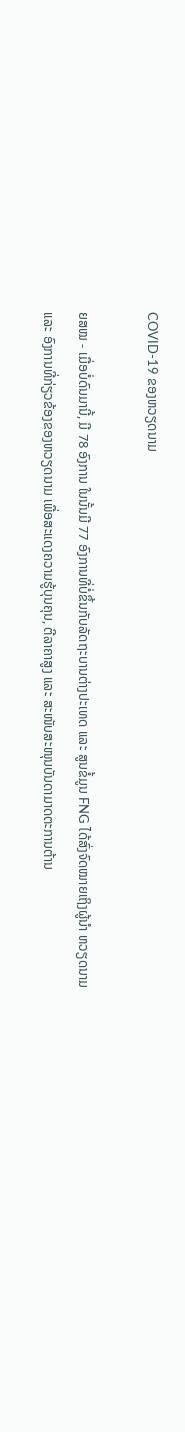COVID-19 ຂອງຫວຽດນາມ

ຍສໝ - ເມື່ອບໍ່ດົນມານີ້, ມີ 78 ອົງການ ໃນນັ້ນມີ 77 ອົງການທີ່ບໍ່ຂຶ້ນກັບລັດຖະບານຕ່າງປະເທດ ແລະ ສູນຂໍ້ມູນ FNG ໄດ້ສົ່ງຈົດໝາຍເຖິງຜູ້ນຳ ຫວຽດນາມ ແລະ ອົງການທີ່ກ່ຽວຂ້ອງຂອງຫວຽດນາມ ເພື່ອສະແດງຄວາມຮູ້ບຸນຄຸນ, ຕີລາຄາສູງ ແລະ ສະໜັບສະໜຸນບັນດາມາດຕະການຕ້ານ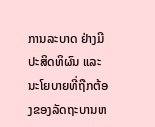ການລະບາດ ຢ່າງມີປະສິດທິຜົນ ແລະ ນະໂຍບາຍທີ່ຖືກຕ້ອງຂອງລັດຖະບານຫ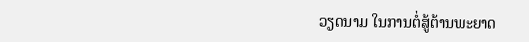ວຽດນາມ ໃນການຕໍ່ສູ້ຕ້ານພະຍາດ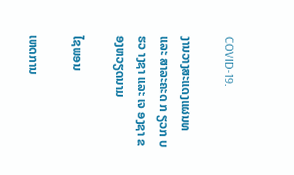COVID-19.

ງານວາງສະແດງແຜນທ ແລະ ສາລະຄະດ ກ ຽວກ ບ ຮວ າງຊາ ແລະ ເຈ ອງຊາ ຂອງຫວຽດນາມ

ໄຊພອນ

ເຫດການ